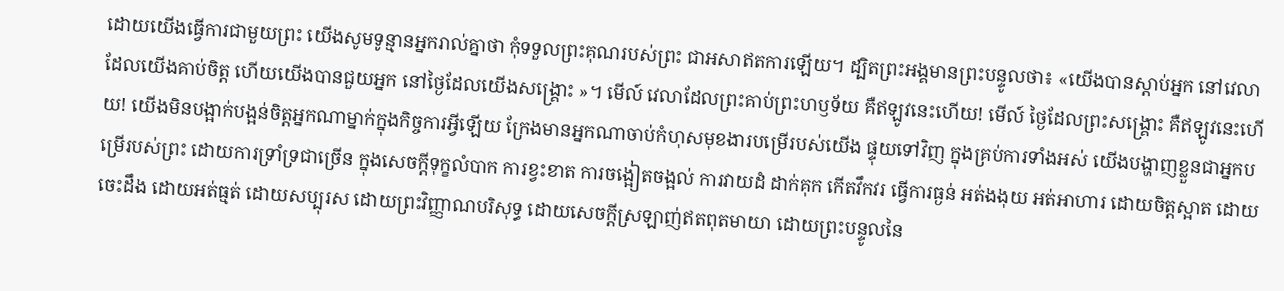ដោយយើងធ្វើការជាមួយព្រះ យើងសូមទូន្មានអ្នករាល់គ្នាថា កុំទទួលព្រះគុណរបស់ព្រះ ជាអសាឥតការឡើយ។ ដ្បិតព្រះអង្គមានព្រះបន្ទូលថា៖ «យើងបានស្តាប់អ្នក នៅវេលាដែលយើងគាប់ចិត្ត ហើយយើងបានជួយអ្នក នៅថ្ងៃដែលយើងសង្គ្រោះ »។ មើល៍ វេលាដែលព្រះគាប់ព្រះហឫទ័យ គឺឥឡូវនេះហើយ! មើល៍ ថ្ងៃដែលព្រះសង្គ្រោះ គឺឥឡូវនេះហើយ! យើងមិនបង្អាក់បង្អន់ចិត្តអ្នកណាម្នាក់ក្នុងកិច្ចការអ្វីឡើយ ក្រែងមានអ្នកណាចាប់កំហុសមុខងារបម្រើរបស់យើង ផ្ទុយទៅវិញ ក្នុងគ្រប់ការទាំងអស់ យើងបង្ហាញខ្លួនជាអ្នកបម្រើរបស់ព្រះ ដោយការទ្រាំទ្រជាច្រើន ក្នុងសេចក្ដីទុក្ខលំបាក ការខ្វះខាត ការចង្អៀតចង្អល់ ការវាយដំ ដាក់គុក កើតវឹកវរ ធ្វើការធ្ងន់ អត់ងងុយ អត់អាហារ ដោយចិត្តស្អាត ដោយចេះដឹង ដោយអត់ធ្មត់ ដោយសប្បុរស ដោយព្រះវិញ្ញាណបរិសុទ្ធ ដោយសេចក្តីស្រឡាញ់ឥតពុតមាយា ដោយព្រះបន្ទូលនៃ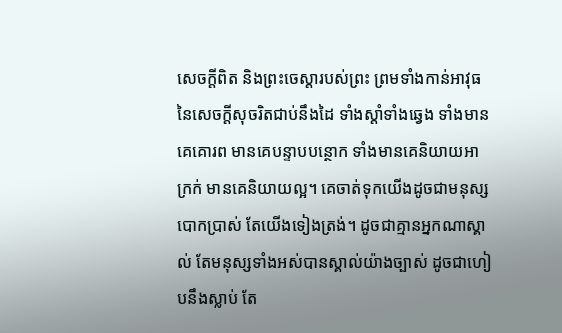សេចក្ដីពិត និងព្រះចេស្តារបស់ព្រះ ព្រមទាំងកាន់អាវុធនៃសេចក្ដីសុចរិតជាប់នឹងដៃ ទាំងស្តាំទាំងឆ្វេង ទាំងមានគេគោរព មានគេបន្ទាបបន្ថោក ទាំងមានគេនិយាយអាក្រក់ មានគេនិយាយល្អ។ គេចាត់ទុកយើងដូចជាមនុស្សបោកប្រាស់ តែយើងទៀងត្រង់។ ដូចជាគ្មានអ្នកណាស្គាល់ តែមនុស្សទាំងអស់បានស្គាល់យ៉ាងច្បាស់ ដូចជាហៀបនឹងស្លាប់ តែ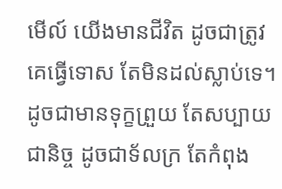មើល៍ យើងមានជីវិត ដូចជាត្រូវគេធ្វើទោស តែមិនដល់ស្លាប់ទេ។ ដូចជាមានទុក្ខព្រួយ តែសប្បាយជានិច្ច ដូចជាទ័លក្រ តែកំពុង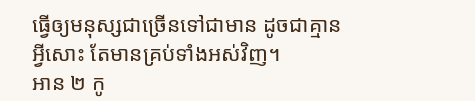ធ្វើឲ្យមនុស្សជាច្រើនទៅជាមាន ដូចជាគ្មានអ្វីសោះ តែមានគ្រប់ទាំងអស់វិញ។
អាន ២ កូ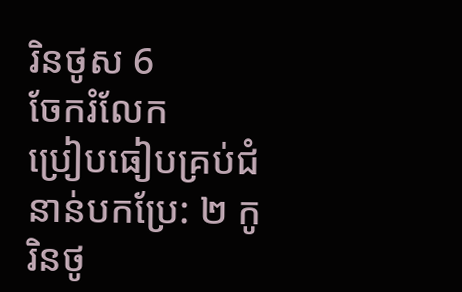រិនថូស 6
ចែករំលែក
ប្រៀបធៀបគ្រប់ជំនាន់បកប្រែ: ២ កូរិនថូ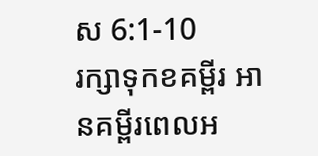ស 6:1-10
រក្សាទុកខគម្ពីរ អានគម្ពីរពេលអ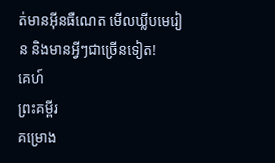ត់មានអ៊ីនធឺណេត មើលឃ្លីបមេរៀន និងមានអ្វីៗជាច្រើនទៀត!
គេហ៍
ព្រះគម្ពីរ
គម្រោង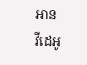អាន
វីដេអូ